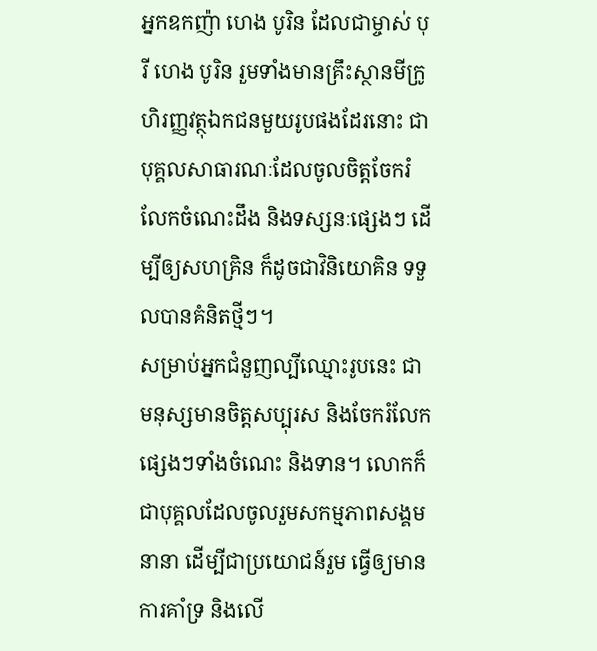អ្នកឧកញ៉ា ហេង បូរិន ដែលជាម្ចាស់ បុរី ហេង បូរិន រួមទាំងមានគ្រឹះស្ថានមីក្រូហិរញ្ញវត្ថុឯកជនមួយរូបផងដែរនោះ ជាបុគ្គលសាធារណៈដែលចូលចិត្តចែករំលែកចំណេះដឹង និងទស្សនៈផ្សេងៗ ដើម្បីឲ្យសហគ្រិន ក៏ដូចជាវិនិយោគិន ទទួលបានគំនិតថ្មីៗ។
សម្រាប់អ្នកជំនួញល្បីឈ្មោះរូបនេះ ជាមនុស្សមានចិត្តសប្បុរស និងចែករំលែកផ្សេងៗទាំងចំណេះ និងទាន។ លោកក៏ជាបុគ្គលដែលចូលរួមសកម្មភាពសង្គមនានា ដើម្បីជាប្រយោជន៍រួម ធ្វើឲ្យមានការគាំទ្រ និងលើ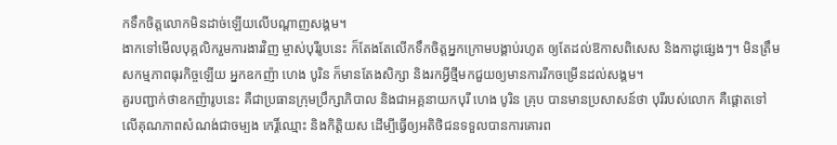កទឹកចិត្តលោកមិនដាច់ឡើយលើបណ្ដាញសង្គម។
ងាកទៅមើលបុគ្គលិករួមការងារវិញ ម្ចាស់បុរីរូបនេះ ក៏តែងតែលើកទឹកចិត្តអ្នកក្រោមបង្គាប់រហូត ឲ្យតែដល់ឱកាសពិសេស និងកាដូផ្សេងៗ។ មិនត្រឹមសកម្មភាពធុរកិច្ចឡើយ អ្នកឧកញ៉ា ហេង បូរិន ក៏មានតែងសិក្សា និងរកអ្វីថ្មីមកជួយឲ្យមានការរីកចម្រើនដល់សង្គម។
គួរបញ្ជាក់ថាឧកញ៉ារូបនេះ គឺជាប្រធានក្រុមប្រឹក្សាភិបាល និងជាអគ្គនាយកបុរី ហេង បូរិន គ្រុប បានមានប្រសាសន៍ថា បុរីរបស់លោក គឺផ្ដោតទៅលើគុណភាពសំណង់ជាចម្បង កេរ្តិ៍ឈ្មោះ និងកិត្តិយស ដើម្បីធ្វើឲ្យអតិថិជនទទួលបានការគោរព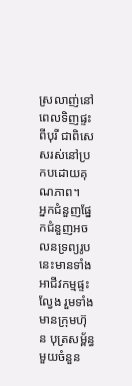ស្រលាញ់នៅពេលទិញផ្ទះពីបុរី ជាពិសេសរស់នៅប្រកបដោយគុណភាព។
អ្នកជំនួញផ្នែកជំនួញអចលនទ្រព្យរូបនេះមានទាំងអាជីវកម្មផ្ទះល្វែង រួមទាំងមានក្រុមហ៊ុន បុត្រសម្ព័ន្ធមួយចំនួន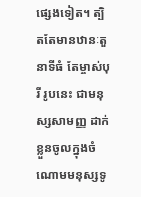ផ្សេងទៀត។ ត្បិតតែមានឋានៈតួនាទីធំ តែម្ចាស់បុរី រូបនេះ ជាមនុស្សសាមញ្ញ ដាក់ខ្លួនចូលក្នុងចំណោមមនុស្សទូ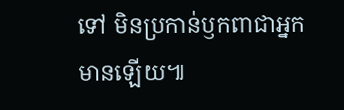ទៅ មិនប្រកាន់ឫកពាជាអ្នកមានឡើយ៕